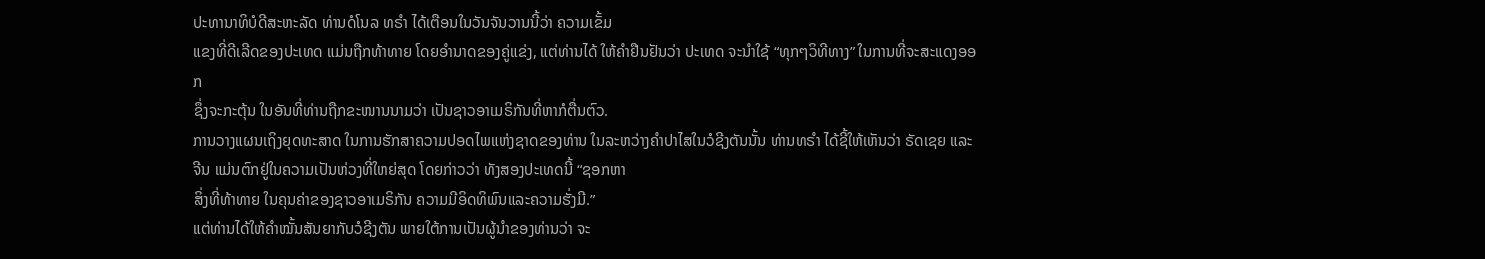ປະທານາທິບໍດີສະຫະລັດ ທ່ານດໍໂນລ ທຣຳ ໄດ້ເຕືອນໃນວັນຈັນວານນີ້ວ່າ ຄວາມເຂັ້ມ
ແຂງທີ່ດີເລີດຂອງປະເທດ ແມ່ນຖືກທ້າທາຍ ໂດຍອຳນາດຂອງຄູ່ແຂ່ງ, ແຕ່ທ່ານໄດ້ ໃຫ້ຄຳຢືນຢັນວ່າ ປະເທດ ຈະນຳໃຊ້ “ທຸກໆວິທີທາງ” ໃນການທີ່ຈະສະແດງອອກ
ຊຶ່ງຈະກະຕຸ້ນ ໃນອັນທີ່ທ່ານຖືກຂະໜານນາມວ່າ ເປັນຊາວອາເມຣິກັນທີ່ຫາກໍຕື່ນຕົວ.
ການວາງແຜນເຖິງຍຸດທະສາດ ໃນການຮັກສາຄວາມປອດໄພແຫ່ງຊາດຂອງທ່ານ ໃນລະຫວ່າງຄຳປາໄສໃນວໍຊີງຕັນນັ້ນ ທ່ານທຣຳ ໄດ້ຊີ້ໃຫ້ເຫັນວ່າ ຣັດເຊຍ ແລະຈີນ ແມ່ນຕົກຢູ່ໃນຄວາມເປັນຫ່ວງທີ່ໃຫຍ່ສຸດ ໂດຍກ່າວວ່າ ທັງສອງປະເທດນີ້ “ຊອກຫາ
ສິ່ງທີ່ທ້າທາຍ ໃນຄຸນຄ່າຂອງຊາວອາເມຣິກັນ ຄວາມມີອິດທິພົນແລະຄວາມຮັ່ງມີ.”
ແຕ່ທ່ານໄດ້ໃຫ້ຄຳໝັ້ນສັນຍາກັບວໍຊີງຕັນ ພາຍໃຕ້ການເປັນຜູ້ນຳຂອງທ່ານວ່າ ຈະ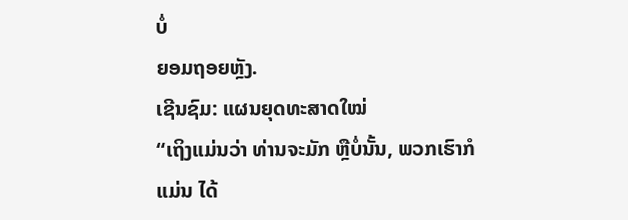ບໍ່
ຍອມຖອຍຫຼັງ.
ເຊີນຊົມ: ແຜນຍຸດທະສາດໃໝ່
“ເຖິງແມ່ນວ່າ ທ່ານຈະມັກ ຫຼືບໍ່ນັ້ນ, ພວກເຮົາກໍແມ່ນ ໄດ້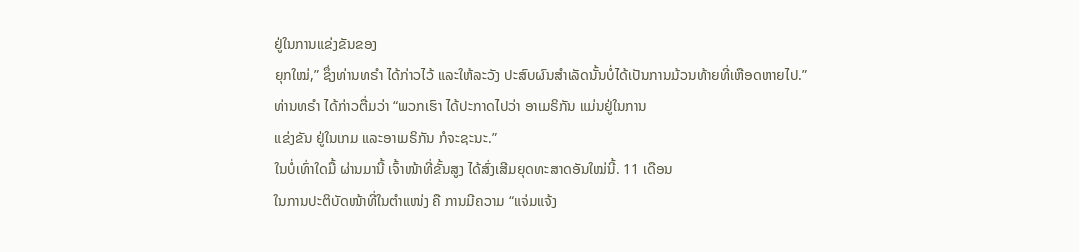ຢູ່ໃນການແຂ່ງຂັນຂອງ
ຍຸກໃໝ່,” ຊຶ່ງທ່ານທຣຳ ໄດ້ກ່າວໄວ້ ແລະໃຫ້ລະວັງ ປະສົບຜົນສຳເລັດນັ້ນບໍ່ໄດ້ເປັນການມ້ວນທ້າຍທີ່ເຫືອດຫາຍໄປ.”
ທ່ານທຣຳ ໄດ້ກ່າວຕື່ມວ່າ “ພວກເຮົາ ໄດ້ປະກາດໄປວ່າ ອາເມຣິກັນ ແມ່ນຢູ່ໃນການ
ແຂ່ງຂັນ ຢູ່ໃນເກມ ແລະອາເມຣິກັນ ກໍຈະຊະນະ.”
ໃນບໍ່ເທົ່າໃດມື້ ຜ່ານມານີ້ ເຈົ້າໜ້າທີ່ຂັ້ນສູງ ໄດ້ສົ່ງເສີມຍຸດທະສາດອັນໃໝ່ນີ້. 11 ເດືອນ
ໃນການປະຕິບັດໜ້າທີ່ໃນຕຳແໜ່ງ ຄື ການມີຄວາມ “ແຈ່ມແຈ້ງ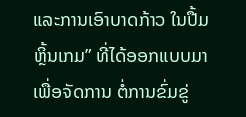ແລະການເອົາບາດກ້າວ ໃນປື້ມຫຼິ້ນເກມ” ທີ່ໄດ້ອອກແບບມາເພື່ອຈັດການ ຕໍ່ການຂົ່ມຂູ່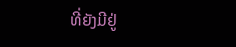ທີ່ຍັງມີຢູ່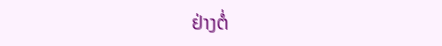ຢ່າງຕໍ່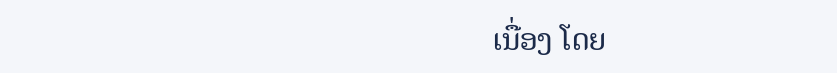ເນື່ອງ ໂດຍ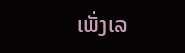ເພັ່ງເລ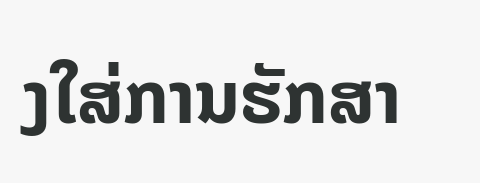ງໃສ່ການຮັກສາ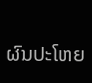ຜົນປະໂຫຍ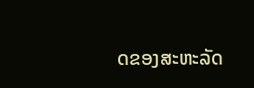ດຂອງສະຫະລັດ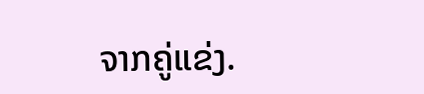ຈາກຄູ່ແຂ່ງ.